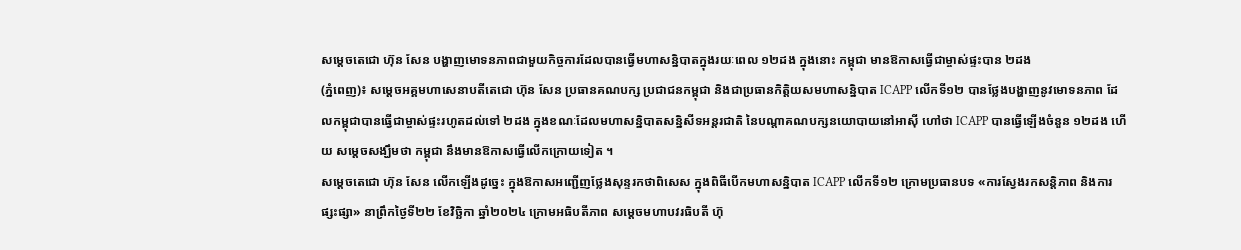សម្តេចតេជោ ហ៊ុន សែន បង្ហាញមោទនភាពជាមួយកិច្ចការដែលបានធ្វើមហាសន្និបាតក្នុងរយៈពេល ១២ដង ក្នុងនោះ កម្ពុជា មានឱកាសធ្វើជាម្ចាស់ផ្ទះបាន ២ដង
(ភ្នំពេញ)៖ សម្តេចអគ្គមហាសេនាបតីតេជោ ហ៊ុន សែន ប្រធានគណបក្ស ប្រជាជនកម្ពុជា និងជាប្រធានកិត្តិយសមហាសន្និបាត ICAPP លើកទី១២ បានថ្លែងបង្ហាញនូវមោទនភាព ដែលកម្ពុជាបានធ្វើជាម្ចាស់ផ្ទះរហូតដល់ទៅ ២ដង ក្នុងខណៈដែលមហាសន្និបាតសន្និសីទអន្តរជាតិ នៃបណ្តាគណបក្សនយោបាយនៅអាស៊ី ហៅថា ICAPP បានធ្វើឡើងចំនួន ១២ដង ហើយ សម្តេចសង្ឃឹមថា កម្ពុជា នឹងមានឱកាសធ្វើលើកក្រោយទៀត ។
សម្តេចតេជោ ហ៊ុន សែន លើកឡើងដូច្នេះ ក្នុងឱកាសអញ្ជើញថ្លែងសុន្ទរកថាពិសេស ក្នុងពិធីបើកមហាសន្និបាត ICAPP លើកទី១២ ក្រោមប្រធានបទ «ការស្វែងរកសន្តិភាព និងការផ្សះផ្សា» នាព្រឹកថ្ងៃទី២២ ខែវិច្ឆិកា ឆ្នាំ២០២៤ ក្រោមអធិបតីភាព សម្តេចមហាបវរធិបតី ហ៊ុ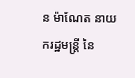ន ម៉ាណែត នាយករដ្ឋមន្ត្រី នៃ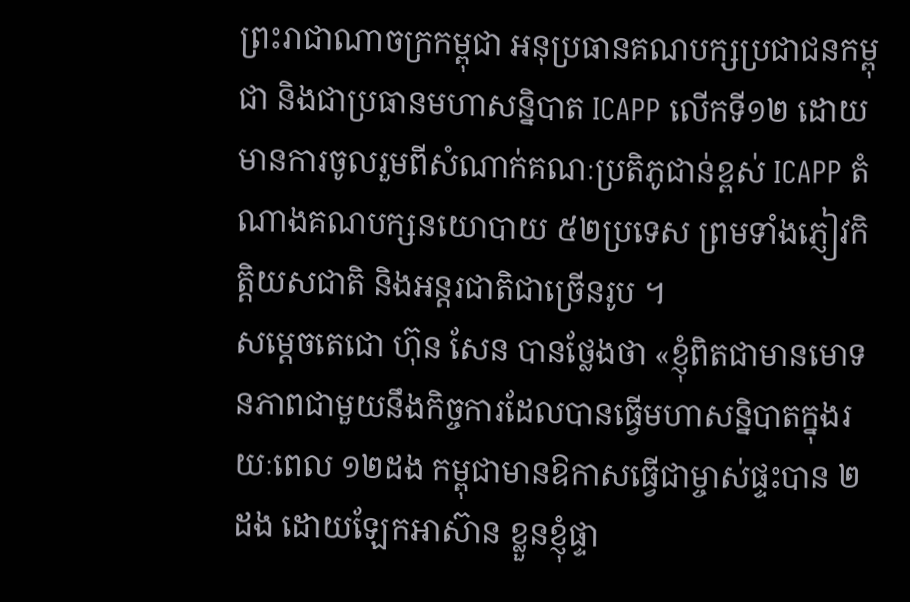ព្រះរាជាណាចក្រកម្ពុជា អនុប្រធានគណបក្សប្រជាជនកម្ពុជា និងជាប្រធានមហាសន្និបាត ICAPP លើកទី១២ ដោយមានការចូលរួមពីសំណាក់គណៈប្រតិភូជាន់ខ្ពស់ ICAPP តំណាងគណបក្សនយោបាយ ៥២ប្រទេស ព្រមទាំងភ្ញៀវកិត្តិយសជាតិ និងអន្តរជាតិជាច្រើនរូប ។
សម្តេចតេជោ ហ៊ុន សែន បានថ្លែងថា «ខ្ញុំពិតជាមានមោទនភាពជាមួយនឹងកិច្ចការដែលបានធ្វើមហាសន្និបាតក្នុងរយៈពេល ១២ដង កម្ពុជាមានឱកាសធ្វើជាម្ចាស់ផ្ទះបាន ២ដង ដោយឡែកអាស៊ាន ខ្លួនខ្ញុំផ្ទា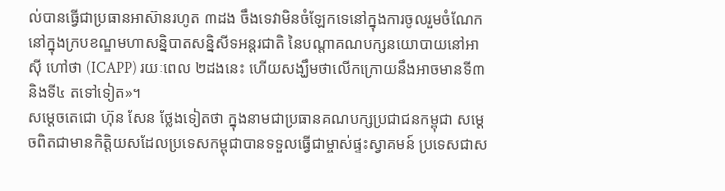ល់បានធ្វើជាប្រធានអាស៊ានរហូត ៣ដង ចឹងទេវាមិនចំឡែកទេនៅក្នុងការចូលរួមចំណែកនៅក្នុងក្របខណ្ឌមហាសន្និបាតសន្និសីទអន្តរជាតិ នៃបណ្តាគណបក្សនយោបាយនៅអាស៊ី ហៅថា (ICAPP) រយៈពេល ២ដងនេះ ហើយសង្ឃឹមថាលើកក្រោយនឹងអាចមានទី៣ និងទី៤ តទៅទៀត»។
សម្ដេចតេជោ ហ៊ុន សែន ថ្លែងទៀតថា ក្នុងនាមជាប្រធានគណបក្សប្រជាជនកម្ពុជា សម្តេចពិតជាមានកិត្តិយសដែលប្រទេសកម្ពុជាបានទទួលធ្វើជាម្ចាស់ផ្ទះស្វាគមន៍ ប្រទេសជាស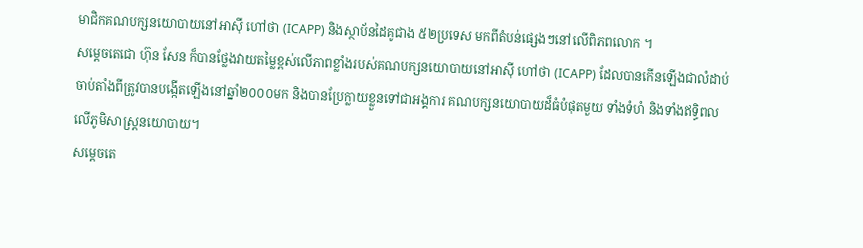មាជិកគណបក្សនយោបាយនៅអាស៊ី ហៅថា (ICAPP) និងស្ថាប័នដៃគូជាង ៥២ប្រទេស មកពីតំបន់ផ្សេងៗនៅលើពិភពលោក ។
សម្ដេចតេជោ ហ៊ុន សែន ក៏បានថ្លែងវាយតម្លៃខ្ពស់លើភាពខ្លាំងរបស់គណបក្សនយោបាយនៅអាស៊ី ហៅថា (ICAPP) ដែលបានកើនឡើងជាលំដាប់ ចាប់តាំងពីត្រូវបានបង្កើតឡើងនៅឆ្នាំ២០០០មក និងបានប្រែក្លាយខ្លួនទៅជាអង្គការ គណបក្សនយោបាយដ៏ធំបំផុតមួយ ទាំងទំហំ និងទាំងឥទ្ធិពលលើភូមិសាស្ត្រនយោបាយ។
សម្ដេចតេ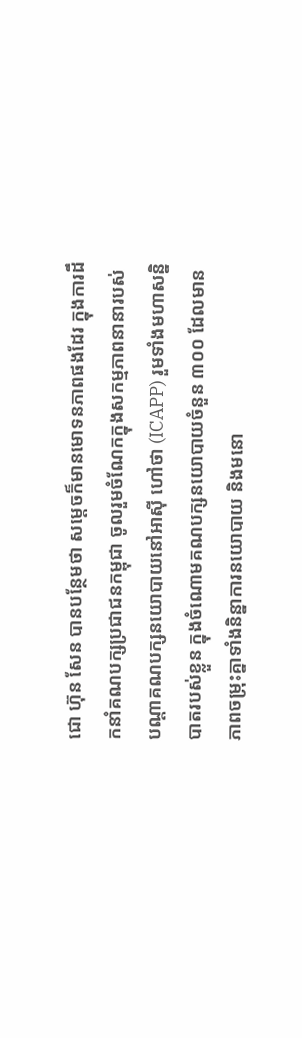ជោ ហ៊ុន សែន បានបន្ថែមថា សម្តេចក៏មានមោទនភាពផងដែរ ក្នុងការដឹកនាំគណបក្សប្រជាជនកម្ពុជា ចូលរួមចំណែកក្នុងសកម្មភាពនានារបស់បណ្តាគណបក្សនយោបាយនៅអាស៊ី ហៅថា (ICAPP) រួមទាំងមហាសន្និបាតរបស់ខ្លួន ក្នុងចំណោមគណបក្សនយោបាយចំនួន ៣០០ ដែលមានភាពចម្រុះគ្នាទាំងនិន្នាការនយោបាយ និងមនោ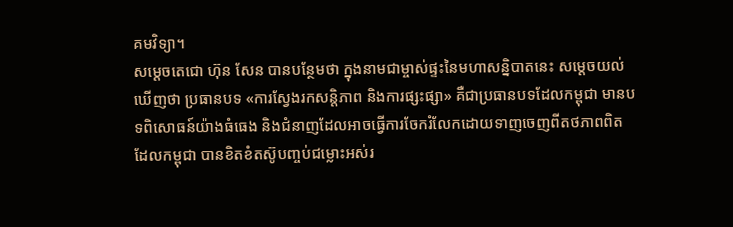គមវិទ្យា។
សម្ដេចតេជោ ហ៊ុន សែន បានបន្ថែមថា ក្នុងនាមជាម្ចាស់ផ្ទះនៃមហាសន្និបាតនេះ សម្តេចយល់ឃើញថា ប្រធានបទ «ការស្វែងរកសន្តិភាព និងការផ្សះផ្សា» គឺជាប្រធានបទដែលកម្ពុជា មានបទពិសោធន៍យ៉ាងធំធេង និងជំនាញដែលអាចធ្វើការចែករំលែកដោយទាញចេញពីតថភាពពិត ដែលកម្ពុជា បានខិតខំតស៊ូបញ្ចប់ជម្លោះអស់រ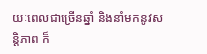យៈពេលជាច្រើនឆ្នាំ និងនាំមកនូវសន្តិភាព ក៏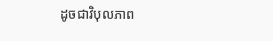ដូចជាវិបុលភាព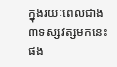ក្នុងរយៈពេលជាង ៣ទស្សវត្សមកនេះផង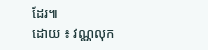ដែរ៕
ដោយ ៖ វណ្ណលុក